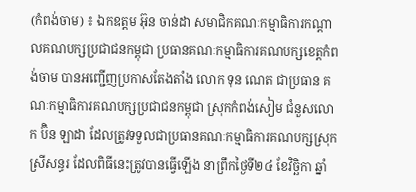(កំពង់ចាម) ៖ ឯកឧត្តម អ៊ុន ចាន់ដា សមាជិកគណៈកម្មាធិការកណ្តាលគណបក្សប្រជាជនកម្ពុជា ប្រធានគណៈកម្មាធិការគណបក្សខេត្តកំពង់ចាម បានអញ្ជើញប្រកាសតែងតាំង លោក ទុន ណេត ជាប្រធាន គណៈកម្មាធិការគណបក្សប្រជាជនកម្ពុជា ស្រុកកំពង់សៀម ជំនួសលោក ប៊ិន ឡាដា ដែលត្រូវទទួលជាប្រធានគណៈកម្មាធិការគណបក្សស្រុកស្រីសន្ធរ ដែលពិធីនេះត្រូវបានធ្វើឡើង នាព្រឹកថ្ងៃទី២៤ ខែវិច្ឆិកា ឆ្នាំ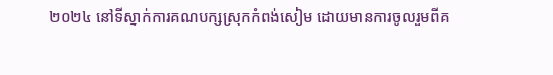២០២៤ នៅទីស្នាក់ការគណបក្សស្រុកកំពង់សៀម ដោយមានការចូលរួមពីគ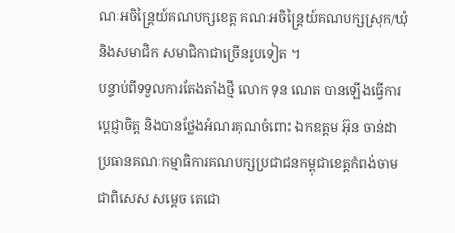ណៈអចិន្ត្រៃយ៍គណបក្សខេត្ត គណៈអចិន្ត្រៃយ៍គណបក្សស្រុក/ឃុំ និងសមាជិក សមាជិកាជាច្រើនរូបទៀត ។
បន្ទាប់ពីទទួលការតែងតាំងថ្មី លោក ទុន ណេត បានឡើងធ្វើការប្តេជ្ញាចិត្ត និងបានថ្លែងអំណរគុណចំពោះ ឯកឧត្តម អ៊ុន ចាន់ដា ប្រធានគណៈកម្មាធិការគណបក្សប្រជាជនកម្ពុជាខេត្តកំពង់ចាម ជាពិសេស សម្តេច តេជោ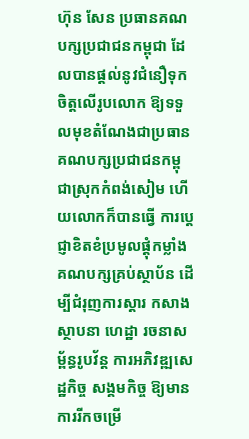ហ៊ុន សែន ប្រធានគណបក្សប្រជាជនកម្ពុជា ដែលបានផ្តល់នូវជំនឿទុកចិត្តលើរូបលោក ឱ្យទទួលមុខតំណែងជាប្រធានគណបក្សប្រជាជនកម្ពុជាស្រុកកំពង់សៀម ហើយលោកក៏បានធ្វើ ការប្តេជ្ញាខិតខំប្រមូលផ្តុំកម្លាំងគណបក្សគ្រប់ស្ថាប័ន ដើម្បីជំរុញការស្តារ កសាង ស្ថាបនា ហេដ្ឋា រចនាសម្ព័ន្ធរូបវ័ន្ត ការអភិវឌ្ឍសេដ្ឋកិច្ច សង្គមកិច្ច ឱ្យមានការរីកចម្រើ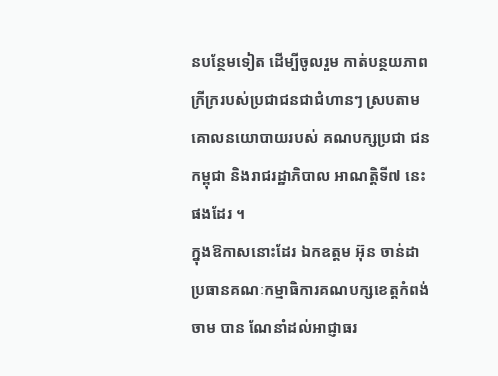នបន្ថែមទៀត ដើម្បីចូលរួម កាត់បន្ថយភាពក្រីក្ររបស់ប្រជាជនជាជំហានៗ ស្របតាមគោលនយោបាយរបស់ គណបក្សប្រជា ជនកម្ពុជា និងរាជរដ្ឋាភិបាល អាណត្តិទី៧ នេះផងដែរ ។
ក្នុងឱកាសនោះដែរ ឯកឧត្តម អ៊ុន ចាន់ដា ប្រធានគណៈកម្មាធិការគណបក្សខេត្តកំពង់ចាម បាន ណែនាំដល់អាជ្ញាធរ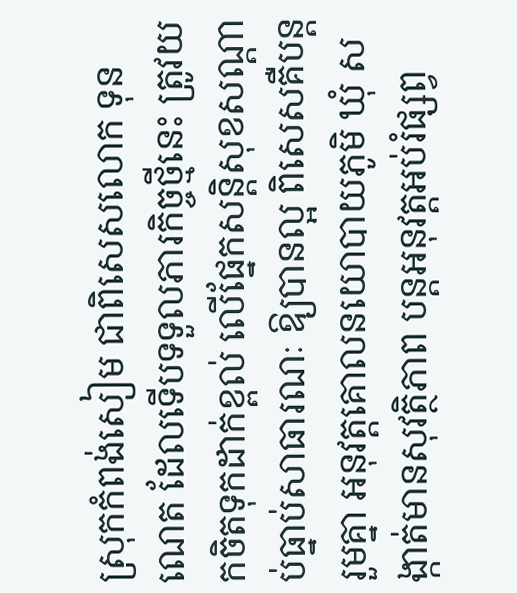ស្រុកកំពង់សៀម ជាពិសេសលោក ទុន ណេត ដែលទើបទទួលភារកិច្ចថ្មីនេះ ត្រូវយកចិតទុកដាក់ខ្ពល់ លើផ្នែកសន្តិសុខសណ្តាប់ធ្នាប់សាធារណៈ ឱ្យបានល្អ ពិសេសគឺបន្តរួមគ្នា អនុវត្តគោលនយោបាយភូមិ ឃុំ សង្កាត់មានសុវត្ថិភាព បន្តអនុវត្តអប់រំផ្សព្វ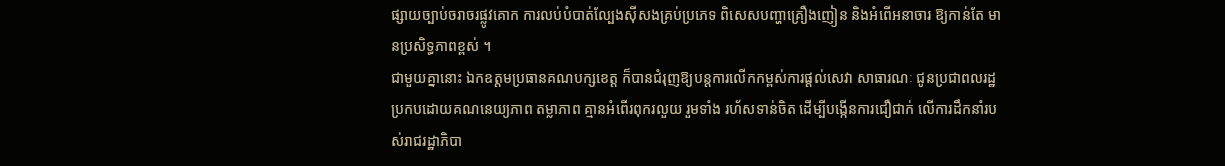ផ្សាយច្បាប់ចរាចរផ្លូវគោក ការលប់បំបាត់ល្បែងស៊ីសងគ្រប់ប្រភេទ ពិសេសបញ្ហាគ្រឿងញៀន និងអំពើអនាចារ ឱ្យកាន់តែ មានប្រសិទ្ធភាពខ្ពស់ ។
ជាមួយគ្នានោះ ឯកឧត្តមប្រធានគណបក្សខេត្ត ក៏បានជំរុញឱ្យបន្តការលើកកម្ពស់ការផ្តល់សេវា សាធារណៈ ជូនប្រជាពលរដ្ឋ ប្រកបដោយគណនេយ្យភាព តម្លាភាព គ្មានអំពើរពុករលួយ រួមទាំង រហ័សទាន់ចិត ដើម្បីបង្កើនការជឿជាក់ លើការដឹកនាំរបស់រាជរដ្ឋាភិបា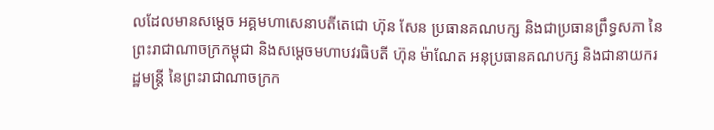លដែលមានសម្តេច អគ្គមហាសេនាបតីតេជោ ហ៊ុន សែន ប្រធានគណបក្ស និងជាប្រធានព្រឹទ្ធសភា នៃព្រះរាជាណាចក្រកម្ពុជា និងសម្តេចមហាបវរធិបតី ហ៊ុន ម៉ាណែត អនុប្រធានគណបក្ស និងជានាយករដ្ឋមន្ត្រី នៃព្រះរាជាណាចក្រក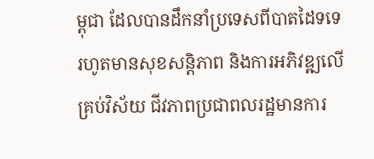ម្ពុជា ដែលបានដឹកនាំប្រទេសពីបាតដៃទទេ រហូតមានសុខសន្តិភាព និងការអភិវឌ្ឍលើគ្រប់វិស័យ ជីវភាពប្រជាពលរដ្ឋមានការ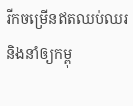រីកចម្រើនឥតឈប់ឈរ និងនាំឲ្យកម្ពុ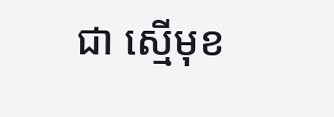ជា ស្មើមុខ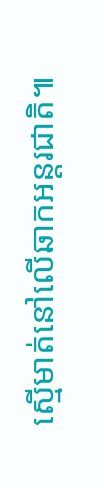ស្មើមាត់នៅលើឆាកអន្តរជាតិ៕